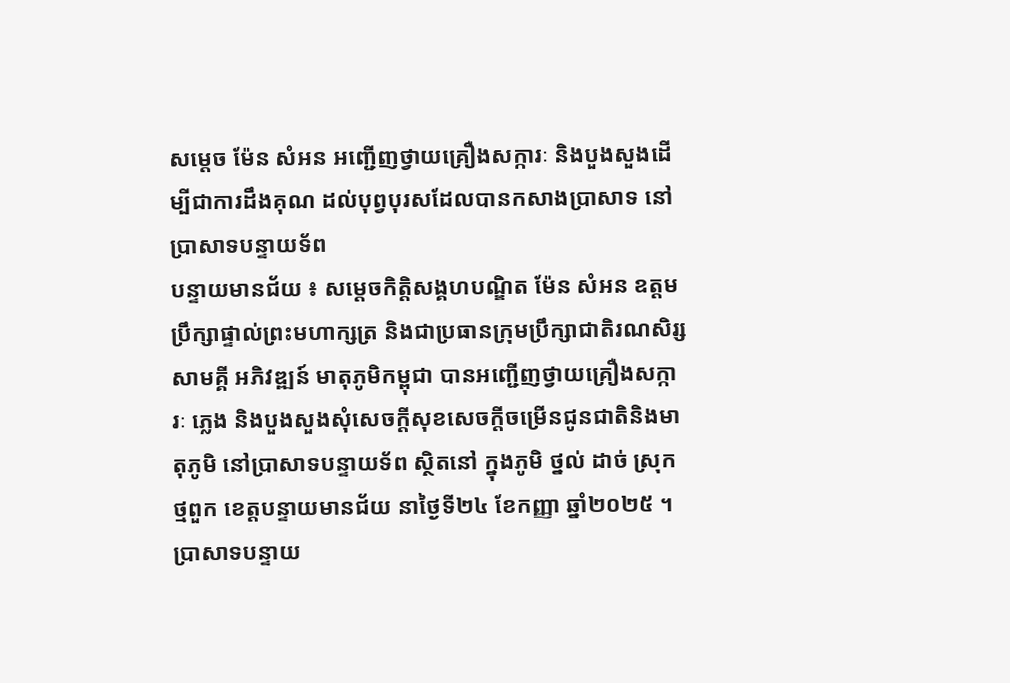សម្តេច ម៉ែន សំអន អញ្ជើញថ្វាយគ្រឿងសក្ការៈ និងបួងសួងដើម្បីជាការដឹងគុណ ដល់បុព្វបុរសដែលបានកសាងប្រាសាទ នៅប្រាសាទបន្ទាយទ័ព
បន្ទាយមានជ័យ ៖ សម្តេចកិត្តិសង្គហបណ្ឌិត ម៉ែន សំអន ឧត្តមប្រឹក្សាផ្ទាល់ព្រះមហាក្សត្រ និងជាប្រធានក្រុមប្រឹក្សាជាតិរណសិរ្សសាមគ្គី អភិវឌ្ឍន៍ មាតុភូមិកម្ពុជា បានអញ្ជើញថ្វាយគ្រឿងសក្ការៈ ភ្លេង និងបួងសួងសុំសេចក្តីសុខសេចក្តីចម្រើនជូនជាតិនិងមាតុភូមិ នៅប្រាសាទបន្ទាយទ័ព ស្ថិតនៅ ក្នុងភូមិ ថ្នល់ ដាច់ ស្រុក ថ្មពួក ខេត្តបន្ទាយមានជ័យ នាថ្ងៃទី២៤ ខែកញ្ញា ឆ្នាំ២០២៥ ។
ប្រាសាទបន្ទាយ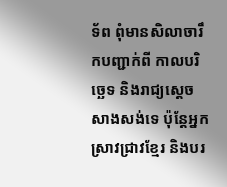ទ័ព ពុំមានសិលាចារឹកបញ្ជាក់ពី កាលបរិច្ឆេទ និងរាជ្យស្ដេចសាងសង់ទេ ប៉ុន្តែអ្នកស្រាវជ្រាវខ្មែរ និងបរ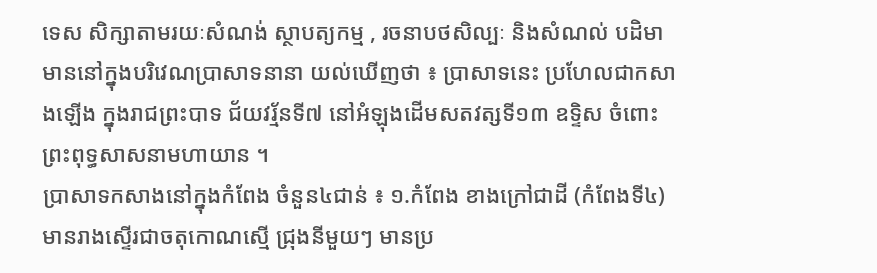ទេស សិក្សាតាមរយៈសំណង់ ស្ថាបត្យកម្ម , រចនាបថសិល្បៈ និងសំណល់ បដិមា មាននៅក្នុងបរិវេណប្រាសាទនានា យល់ឃើញថា ៖ ប្រាសាទនេះ ប្រហែលជាកសាងឡើង ក្នុងរាជព្រះបាទ ជ័យវរ្ម័នទី៧ នៅអំឡុងដើមសតវត្សទី១៣ ឧទ្ទិស ចំពោះ ព្រះពុទ្ធសាសនាមហាយាន ។
ប្រាសាទកសាងនៅក្នុងកំពែង ចំនួន៤ជាន់ ៖ ១.កំពែង ខាងក្រៅជាដី (កំពែងទី៤) មានរាងស្ទើរជាចតុកោណស្មើ ជ្រុងនីមួយៗ មានប្រ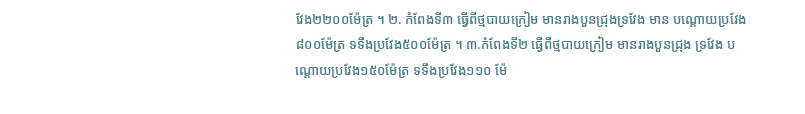វែង២២០០ម៉ែត្រ ។ ២. កំពែងទី៣ ធ្វើពីថ្មបាយក្រៀម មានរាងបួនជ្រុងទ្រវែង មាន បណ្ដោយប្រវែង៨០០ម៉ែត្រ ទទឹងប្រវែង៥០០ម៉ែត្រ ។ ៣.កំពែងទី២ ធ្វើពីថ្មបាយក្រៀម មានរាងបួនជ្រុង ទ្រវែង បណ្ដោយប្រវែង១៥០ម៉ែត្រ ទទឹងប្រវែង១១០ ម៉ែ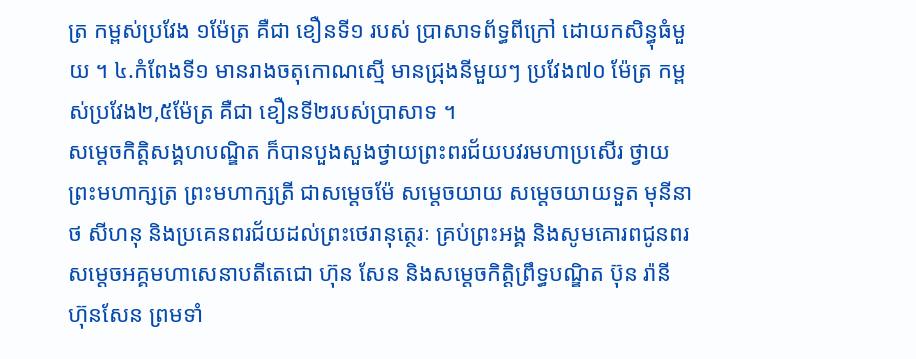ត្រ កម្ពស់ប្រវែង ១ម៉ែត្រ គឺជា ខឿនទី១ របស់ ប្រាសាទព័ទ្ធពីក្រៅ ដោយកសិន្ធុធំមួយ ។ ៤.កំពែងទី១ មានរាងចតុកោណស្មើ មានជ្រុងនីមួយៗ ប្រវែង៧០ ម៉ែត្រ កម្ពស់ប្រវែង២,៥ម៉ែត្រ គឺជា ខឿនទី២របស់ប្រាសាទ ។
សម្តេចកិត្តិសង្គហបណ្ឌិត ក៏បានបួងសួងថ្វាយព្រះពរជ័យបវរមហាប្រសើរ ថ្វាយព្រះមហាក្សត្រ ព្រះមហាក្សត្រី ជាសម្តេចម៉ែ សម្តេចយាយ សម្តេចយាយទួត មុនីនាថ សីហនុ និងប្រគេនពរជ័យដល់ព្រះថេរានុត្ថេរៈ គ្រប់ព្រះអង្គ និងសូមគោរពជូនពរ សម្តេចអគ្គមហាសេនាបតីតេជោ ហ៊ុន សែន និងសម្តេចកិត្តិព្រឹទ្ធបណ្ឌិត ប៊ុន រ៉ានី ហ៊ុនសែន ព្រមទាំ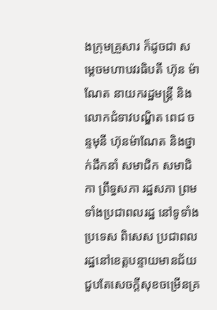ងក្រុមគ្រួសារ ក៏ដូចជា សម្តេចមហាបវរធិបតី ហ៊ុន ម៉ាណែត នាយករដ្ឋមន្ត្រី និង លោកជំទាវបណ្ឌិត ពេជ ចន្ទមុនី ហ៊ុនម៉ាណែត និងថ្នាក់ដឹកនាំ សមាជិក សមាជិកា ព្រឹទ្ធសភា រដ្ឋសភា ព្រមទាំងប្រជាពលរដ្ឋ នៅទូទាំងប្រទេស ពិសេស ប្រជាពលរដ្ឋនៅខេត្តបន្ទាយមានជ័យ ជួបតែសេចក្តីសុខចម្រើនគ្រ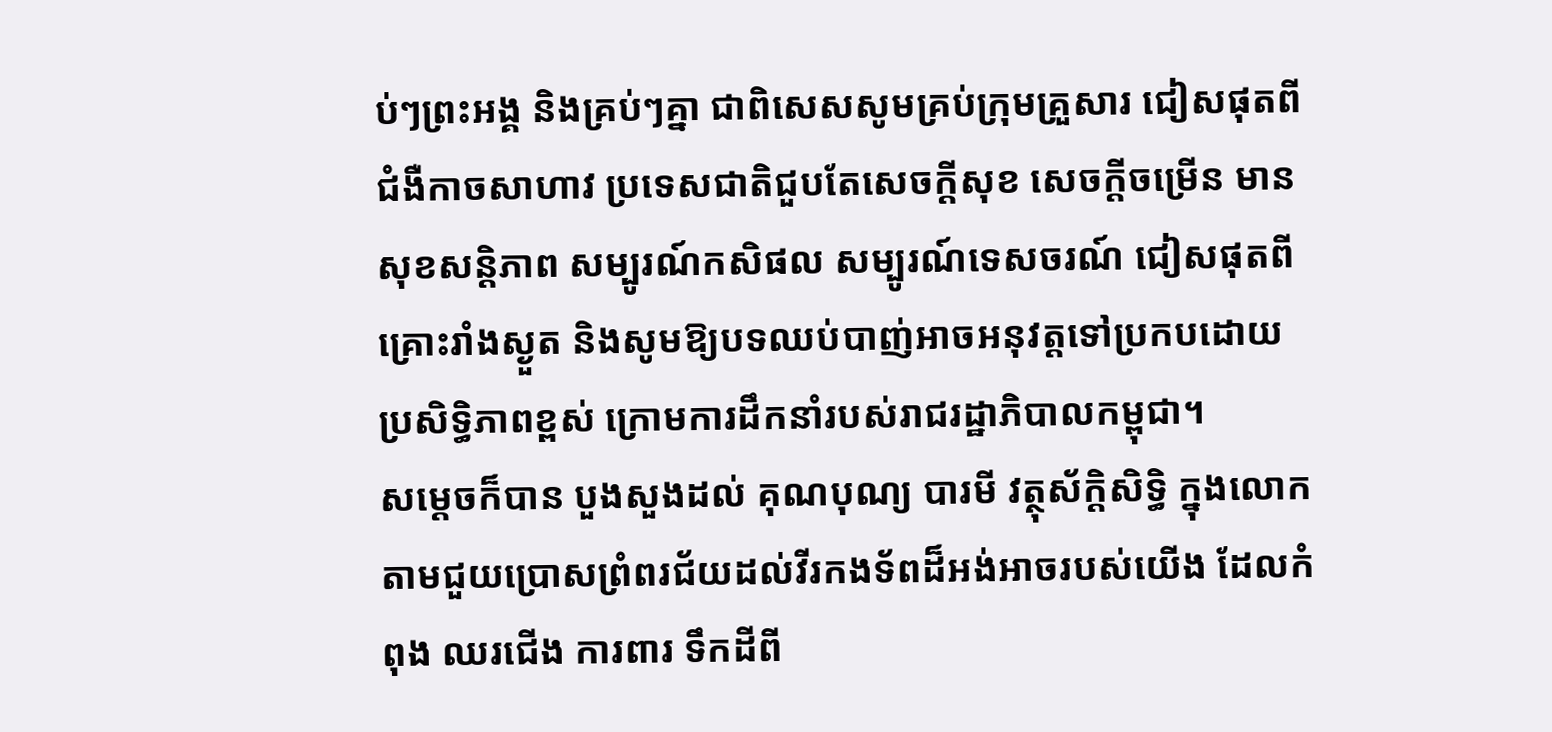ប់ៗព្រះអង្គ និងគ្រប់ៗគ្នា ជាពិសេសសូមគ្រប់ក្រុមគ្រួសារ ជៀសផុតពីជំងឺកាចសាហាវ ប្រទេសជាតិជួបតែសេចក្តីសុខ សេចក្តីចម្រើន មានសុខសន្តិភាព សម្បូរណ៍កសិផល សម្បូរណ៍ទេសចរណ៍ ជៀសផុតពី គ្រោះរាំងស្ងួត និងសូមឱ្យបទឈប់បាញ់អាចអនុវត្តទៅប្រកបដោយប្រសិទ្ធិភាពខ្ពស់ ក្រោមការដឹកនាំរបស់រាជរដ្ឋាភិបាលកម្ពុជា។
សម្តេចក៏បាន បួងសួងដល់ គុណបុណ្យ បារមី វត្ថុស័ក្តិសិទ្ធិ ក្នុងលោកតាមជួយប្រោសព្រំពរជ័យដល់វីរកងទ័ពដ៏អង់អាចរបស់យើង ដែលកំពុង ឈរជើង ការពារ ទឹកដីពី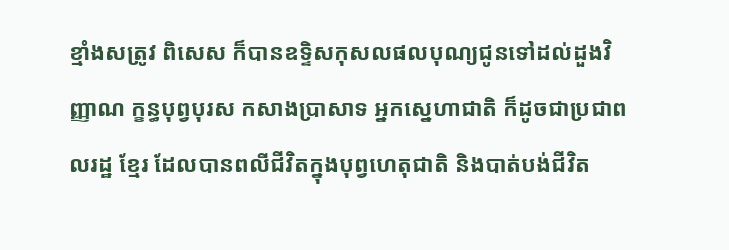ខ្មាំងសត្រូវ ពិសេស ក៏បានឧទ្ទិសកុសលផលបុណ្យជូនទៅដល់ដួងវិញ្ញាណ ក្ខន្ធបុព្វបុរស កសាងប្រាសាទ អ្នកស្នេហាជាតិ ក៏ដូចជាប្រជាពលរដ្ឋ ខ្មែរ ដែលបានពលីជីវិតក្នុងបុព្វហេតុជាតិ និងបាត់បង់ជីវិត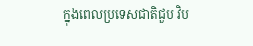ក្នុងពេលប្រទេសជាតិជួប វិប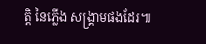ត្តិ នៃភ្លើង សង្គ្រាមផងដែរ៕